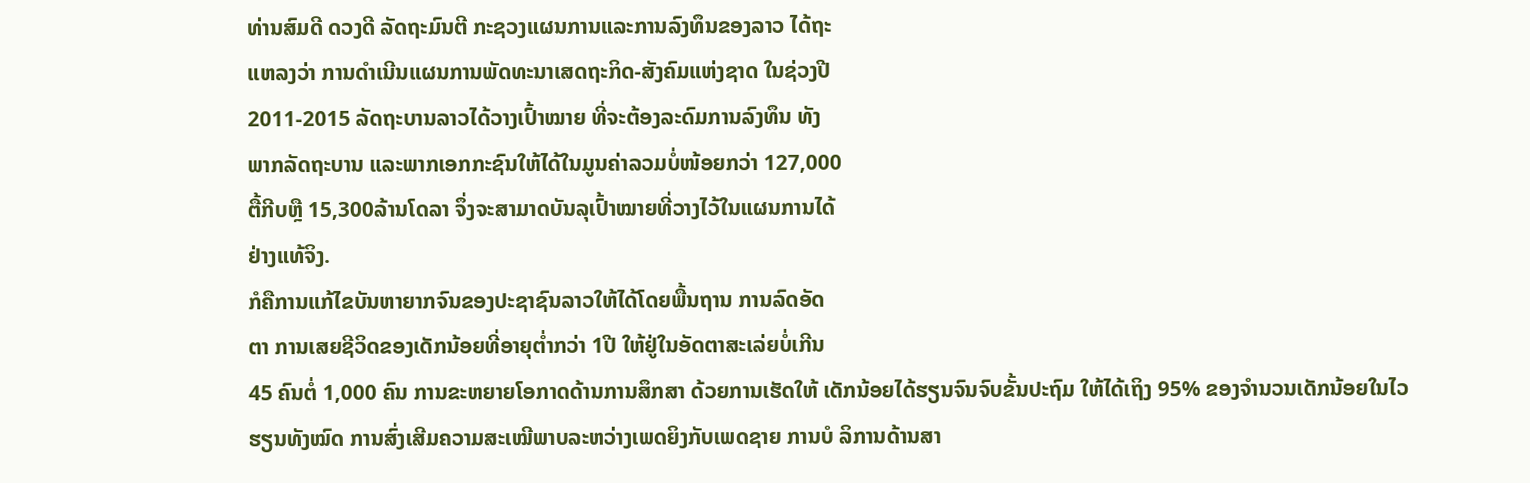ທ່ານສົມດີ ດວງດີ ລັດຖະມົນຕີ ກະຊວງແຜນການແລະການລົງທຶນຂອງລາວ ໄດ້ຖະ
ແຫລງວ່າ ການດໍາເນີນແຜນການພັດທະນາເສດຖະກິດ-ສັງຄົມແຫ່ງຊາດ ໃນຊ່ວງປີ
2011-2015 ລັດຖະບານລາວໄດ້ວາງເປົ້າໝາຍ ທີ່ຈະຕ້ອງລະດົມການລົງທຶນ ທັງ
ພາກລັດຖະບານ ແລະພາກເອກກະຊົນໃຫ້ໄດ້ໃນມູນຄ່າລວມບໍ່ໜ້ອຍກວ່າ 127,000
ຕື້ກີບຫຼື 15,300ລ້ານໂດລາ ຈຶ່ງຈະສາມາດບັນລຸເປົ້າໝາຍທີ່ວາງໄວ້ໃນແຜນການໄດ້
ຢ່າງແທ້ຈິງ.
ກໍຄືການແກ້ໄຂບັນຫາຍາກຈົນຂອງປະຊາຊົນລາວໃຫ້ໄດ້ໂດຍພື້ນຖານ ການລົດອັດ
ຕາ ການເສຍຊີວິດຂອງເດັກນ້ອຍທີ່ອາຍຸຕໍ່າກວ່າ 1ປີ ໃຫ້ຢູ່ໃນອັດຕາສະເລ່ຍບໍ່ເກີນ
45 ຄົນຕໍ່ 1,000 ຄົນ ການຂະຫຍາຍໂອກາດດ້ານການສຶກສາ ດ້ວຍການເຮັດໃຫ້ ເດັກນ້ອຍໄດ້ຮຽນຈົນຈົບຂັ້ນປະຖົມ ໃຫ້ໄດ້ເຖິງ 95% ຂອງຈຳນວນເດັກນ້ອຍໃນໄວ
ຮຽນທັງໝົດ ການສົ່ງເສີມຄວາມສະເໝີພາບລະຫວ່າງເພດຍິງກັບເພດຊາຍ ການບໍ ລິການດ້ານສາ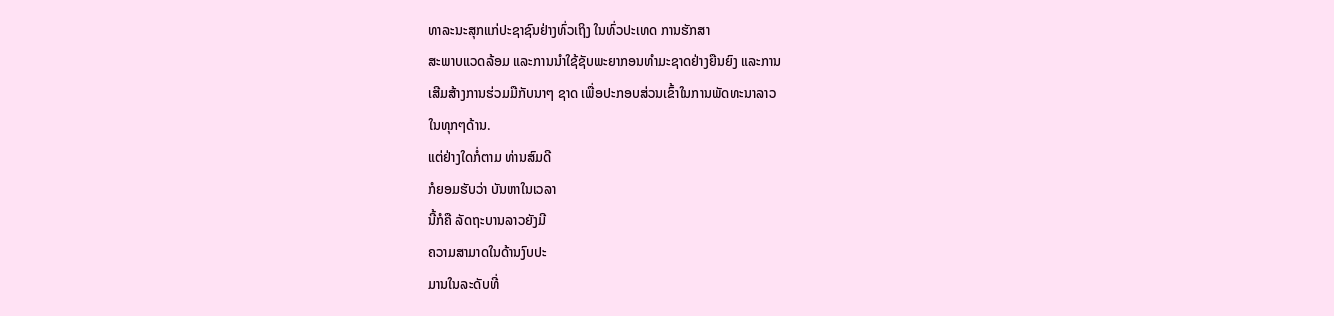ທາລະນະສຸກແກ່ປະຊາຊົນຢ່າງທົ່ວເຖິງ ໃນທົ່ວປະເທດ ການຮັກສາ
ສະພາບແວດລ້ອມ ແລະການນຳໃຊ້ຊັບພະຍາກອນທໍາມະຊາດຢ່າງຍືນຍົງ ແລະການ
ເສີມສ້າງການຮ່ວມມືກັບນາໆ ຊາດ ເພື່ອປະກອບສ່ວນເຂົ້າໃນການພັດທະນາລາວ
ໃນທຸກໆດ້ານ.
ແຕ່ຢ່າງໃດກໍ່ຕາມ ທ່ານສົມດີ
ກໍຍອມຮັບວ່າ ບັນຫາໃນເວລາ
ນີ້ກໍຄື ລັດຖະບານລາວຍັງມີ
ຄວາມສາມາດໃນດ້ານງົບປະ
ມານໃນລະດັບທີ່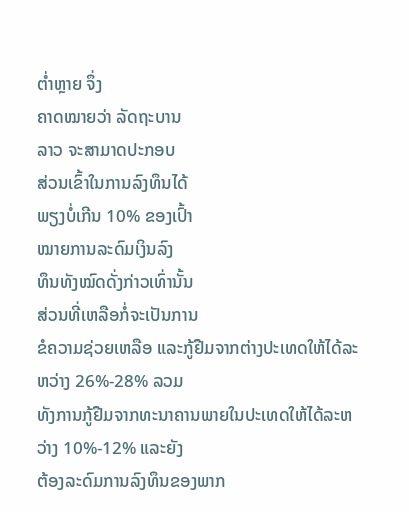ຕໍ່າຫຼາຍ ຈຶ່ງ
ຄາດໝາຍວ່າ ລັດຖະບານ
ລາວ ຈະສາມາດປະກອບ
ສ່ວນເຂົ້າໃນການລົງທຶນໄດ້
ພຽງບໍ່ເກີນ 10% ຂອງເປົ້າ
ໝາຍການລະດົມເງິນລົງ
ທຶນທັງໝົດດັ່ງກ່າວເທົ່ານັ້ນ
ສ່ວນທີ່ເຫລືອກໍ່ຈະເປັນການ
ຂໍຄວາມຊ່ວຍເຫລືອ ແລະກູ້ຢືມຈາກຕ່າງປະເທດໃຫ້ໄດ້ລະຫວ່າງ 26%-28% ລວມ
ທັງການກູ້ຢືມຈາກທະນາຄານພາຍໃນປະເທດໃຫ້ໄດ້ລະຫວ່າງ 10%-12% ແລະຍັງ
ຕ້ອງລະດົມການລົງທຶນຂອງພາກ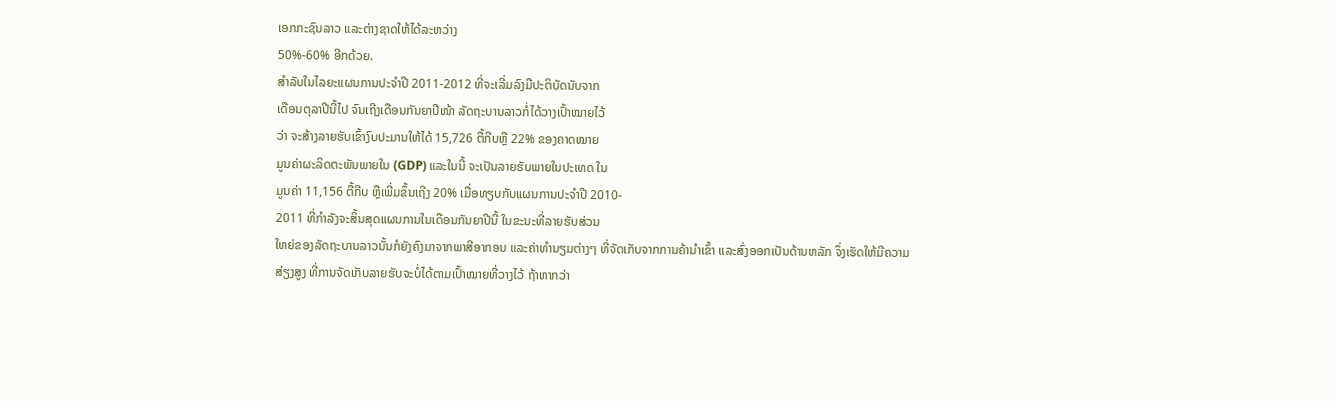ເອກກະຊົນລາວ ແລະຕ່າງຊາດໃຫ້ໄດ້ລະຫວ່າງ
50%-60% ອີກດ້ວຍ.
ສໍາລັບໃນໄລຍະແຜນການປະຈໍາປີ 2011-2012 ທີ່ຈະເລີ່ມລົງມືປະຕິບັດນັບຈາກ
ເດືອນຕຸລາປີນີ້ໄປ ຈົນເຖີງເດືອນກັນຍາປີໜ້າ ລັດຖະບານລາວກໍ່ໄດ້ວາງເປົ້າໝາຍໄວ້
ວ່າ ຈະສ້າງລາຍຮັບເຂົ້າງົບປະມານໃຫ້ໄດ້ 15,726 ຕື້ກີບຫຼື 22% ຂອງຄາດໝາຍ
ມູນຄ່າຜະລິດຕະພັນພາຍໃນ (GDP) ແລະໃນນີ້ ຈະເປັນລາຍຮັບພາຍໃນປະເທດ ໃນ
ມູນຄ່າ 11,156 ຕື້ກີບ ຫຼືເພີ່ມຂຶ້ນເຖີງ 20% ເມື່ອທຽບກັບແຜນການປະຈຳປີ 2010-
2011 ທີ່ກໍາລັງຈະສິ້ນສຸດແຜນການໃນເດືອນກັນຍາປີນີ້ ໃນຂະນະທີ່ລາຍຮັບສ່ວນ
ໃຫຍ່ຂອງລັດຖະບານລາວນັ້ນກໍຍັງຄົງມາຈາກພາສີອາກອນ ແລະຄ່າທໍານຽມຕ່າງໆ ທີ່ຈັດເກັບຈາກການຄ້ານໍາເຂົ້າ ແລະສົ່ງອອກເປັນດ້ານຫລັກ ຈຶ່ງເຮັດໃຫ້ມີຄວາມ
ສ່ຽງສູງ ທີ່ການຈັດເກັບລາຍຮັບຈະບໍ່ໄດ້ຕາມເປົ້າໝາຍທີ່ວາງໄວ້ ຖ້າຫາກວ່າ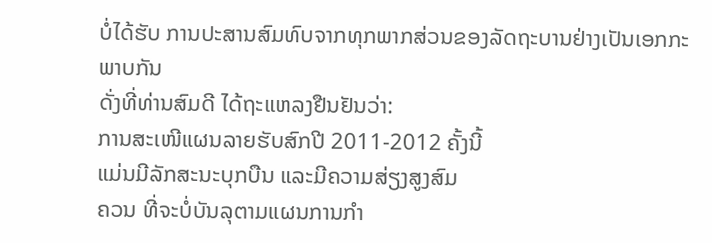ບໍ່ໄດ້ຮັບ ການປະສານສົມທົບຈາກທຸກພາກສ່ວນຂອງລັດຖະບານຢ່າງເປັນເອກກະພາບກັນ
ດັ່ງທີ່ທ່ານສົມດີ ໄດ້ຖະແຫລງຢືນຢັນວ່າ:
ການສະເໜີແຜນລາຍຮັບສົກປີ 2011-2012 ຄັ້ງນີ້
ແມ່ນມີລັກສະນະບຸກບືນ ແລະມີຄວາມສ່ຽງສູງສົມ
ຄວນ ທີ່ຈະບໍ່ບັນລຸຕາມແຜນການກໍາ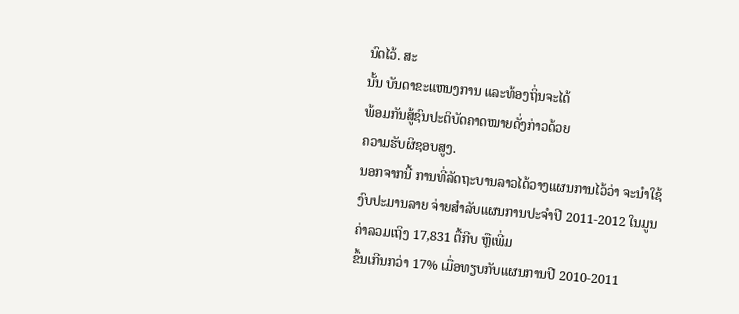ນົດໄວ້. ສະ
ນັ້ນ ບັນດາຂະແຫນງການ ແລະທ້ອງຖິ່ນຈະໄດ້
ພ້ອມກັນສູ້ຊົນປະຕິບັດຄາດໝາຍດັ່ງກ່າວດ້ວຍ
ຄວາມຮັບຜິຊອບສູງ.
ນອກຈາກນີ້ ການທີ່ລັດຖະບານລາວໄດ້ວາງແຜນການໄວ້ວ່າ ຈະນຳໃຊ້ງົບປະມານລາຍ ຈ່າຍສໍາລັບແຜນການປະຈຳປີ 2011-2012 ໃນມູນຄ່າລວມເຖິງ 17,831 ຕື້ກີບ ຫຼືເພີ່ມ
ຂຶ້ນເກີນກວ່າ 17% ເມື່ອທຽບກັບແຜນການປີ 2010-2011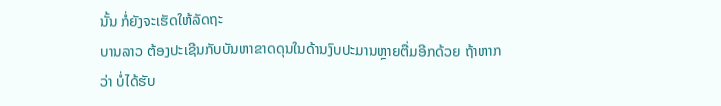ນັ້ນ ກໍ່ຍັງຈະເຮັດໃຫ້ລັດຖະ
ບານລາວ ຕ້ອງປະເຊີນກັບບັນຫາຂາດດຸນໃນດ້ານງົບປະມານຫຼາຍຕື່ມອີກດ້ວຍ ຖ້າຫາກ
ວ່າ ບໍ່ໄດ້ຮັບ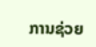ການຊ່ວຍ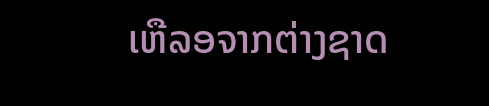ເຫືລອຈາກຕ່າງຊາດ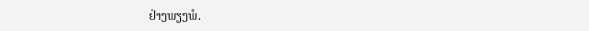ຢ່າງພຽງພໍ.